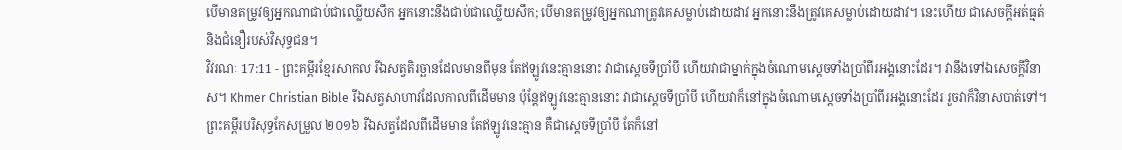បើមានតម្រូវឲ្យអ្នកណាជាប់ជាឈ្លើយសឹក អ្នកនោះនឹងជាប់ជាឈ្លើយសឹក; បើមានតម្រូវឲ្យអ្នកណាត្រូវគេសម្លាប់ដោយដាវ អ្នកនោះនឹងត្រូវគេសម្លាប់ដោយដាវ។ នេះហើយ ជាសេចក្ដីអត់ធ្មត់ និងជំនឿរបស់វិសុទ្ធជន។
វិវរណៈ 17:11 - ព្រះគម្ពីរខ្មែរសាកល រីឯសត្វតិរច្ឆានដែលមានពីមុន តែឥឡូវនេះគ្មាននោះ វាជាស្ដេចទីប្រាំបី ហើយវាជាម្នាក់ក្នុងចំណោមស្ដេចទាំងប្រាំពីរអង្គនោះដែរ។ វានឹងទៅឯសេចក្ដីវិនាស។ Khmer Christian Bible រីឯសត្វសាហាវដែលកាលពីដើមមាន ប៉ុន្ដែឥឡូវនេះគ្មាននោះ វាជាស្ដេចទីប្រាំបី ហើយវាក៏នៅក្នុងចំណោមស្ដេចទាំងប្រាំពីរអង្គនោះដែរ រួចវាក៏វិនាសបាត់ទៅ។ ព្រះគម្ពីរបរិសុទ្ធកែសម្រួល ២០១៦ រីឯសត្វដែលពីដើមមាន តែឥឡូវនេះគ្មាន គឺជាស្តេចទីប្រាំបី តែក៏នៅ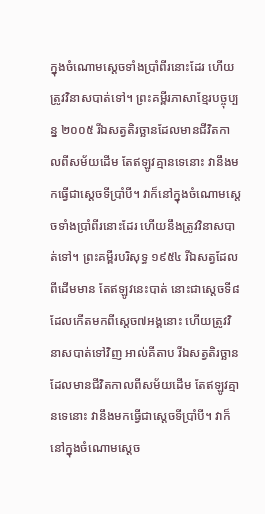ក្នុងចំណោមស្តេចទាំងប្រាំពីរនោះដែរ ហើយត្រូវវិនាសបាត់ទៅ។ ព្រះគម្ពីរភាសាខ្មែរបច្ចុប្បន្ន ២០០៥ រីឯសត្វតិរច្ឆានដែលមានជីវិតកាលពីសម័យដើម តែឥឡូវគ្មានទេនោះ វានឹងមកធ្វើជាស្ដេចទីប្រាំបី។ វាក៏នៅក្នុងចំណោមស្ដេចទាំងប្រាំពីរនោះដែរ ហើយនឹងត្រូវវិនាសបាត់ទៅ។ ព្រះគម្ពីរបរិសុទ្ធ ១៩៥៤ រីឯសត្វដែលពីដើមមាន តែឥឡូវនេះបាត់ នោះជាស្តេចទី៨ ដែលកើតមកពីស្តេច៧អង្គនោះ ហើយត្រូវវិនាសបាត់ទៅវិញ អាល់គីតាប រីឯសត្វតិរច្ឆានដែលមានជីវិតកាលពីសម័យដើម តែឥឡូវគ្មានទេនោះ វានឹងមកធ្វើជាស្ដេចទីប្រាំបី។ វាក៏នៅក្នុងចំណោមស្ដេច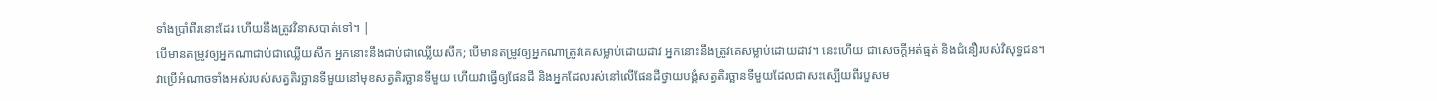ទាំងប្រាំពីរនោះដែរ ហើយនឹងត្រូវវិនាសបាត់ទៅ។ |
បើមានតម្រូវឲ្យអ្នកណាជាប់ជាឈ្លើយសឹក អ្នកនោះនឹងជាប់ជាឈ្លើយសឹក; បើមានតម្រូវឲ្យអ្នកណាត្រូវគេសម្លាប់ដោយដាវ អ្នកនោះនឹងត្រូវគេសម្លាប់ដោយដាវ។ នេះហើយ ជាសេចក្ដីអត់ធ្មត់ និងជំនឿរបស់វិសុទ្ធជន។
វាប្រើអំណាចទាំងអស់របស់សត្វតិរច្ឆានទីមួយនៅមុខសត្វតិរច្ឆានទីមួយ ហើយវាធ្វើឲ្យផែនដី និងអ្នកដែលរស់នៅលើផែនដីថ្វាយបង្គំសត្វតិរច្ឆានទីមួយដែលជាសះស្បើយពីរបួសម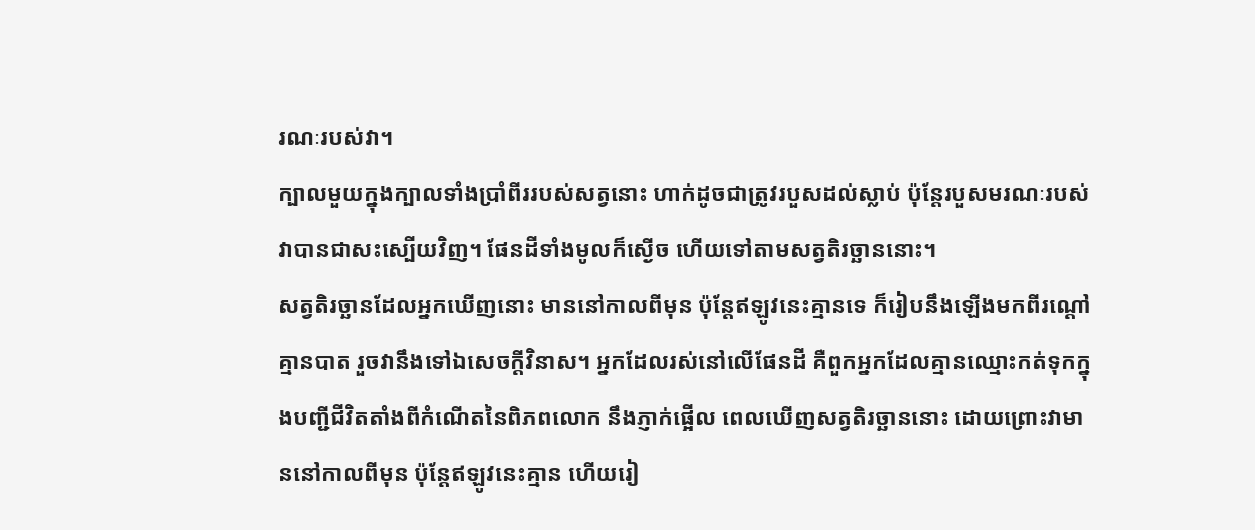រណៈរបស់វា។
ក្បាលមួយក្នុងក្បាលទាំងប្រាំពីររបស់សត្វនោះ ហាក់ដូចជាត្រូវរបួសដល់ស្លាប់ ប៉ុន្តែរបួសមរណៈរបស់វាបានជាសះស្បើយវិញ។ ផែនដីទាំងមូលក៏ស្ងើច ហើយទៅតាមសត្វតិរច្ឆាននោះ។
សត្វតិរច្ឆានដែលអ្នកឃើញនោះ មាននៅកាលពីមុន ប៉ុន្តែឥឡូវនេះគ្មានទេ ក៏រៀបនឹងឡើងមកពីរណ្ដៅគ្មានបាត រួចវានឹងទៅឯសេចក្ដីវិនាស។ អ្នកដែលរស់នៅលើផែនដី គឺពួកអ្នកដែលគ្មានឈ្មោះកត់ទុកក្នុងបញ្ជីជីវិតតាំងពីកំណើតនៃពិភពលោក នឹងភ្ញាក់ផ្អើល ពេលឃើញសត្វតិរច្ឆាននោះ ដោយព្រោះវាមាននៅកាលពីមុន ប៉ុន្តែឥឡូវនេះគ្មាន ហើយរៀ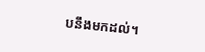បនឹងមកដល់។